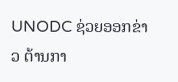UNODC ຊ່ວຍອອກຂ່າວ ຕ້ານກາ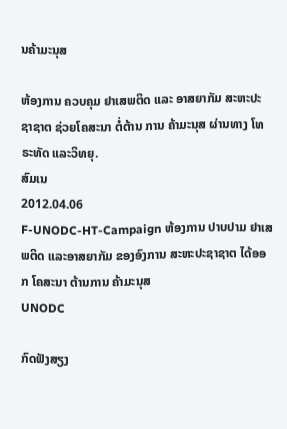ນຄ້າມະນຸສ

ຫ້ອງການ ຄວບຄຸມ ຢາເສພຕິດ ແລະ ອາສຍາກັມ ສະຫະປະຊາຊາຕ ຊ່ວຍໂຄສະນາ ຕໍ່ຕ້ານ ການ ຄ້າມະນຸສ ຜ່ານທາງ ໂທຣະທັດ ແລະວິທຍຸ.
ສົມເນ
2012.04.06
F-UNODC-HT-Campaign ຫ້ອງການ ປາບປາມ ຢາເສພຕິດ ແລະອາສຍາກັມ ຂອງອົງການ ສະຫະປະຊາຊາຕ ໄດ້ອອກ ໂຄສະນາ ຕ້ານການ ຄ້າມະນຸສ
UNODC

ກົດຟັງສຽງ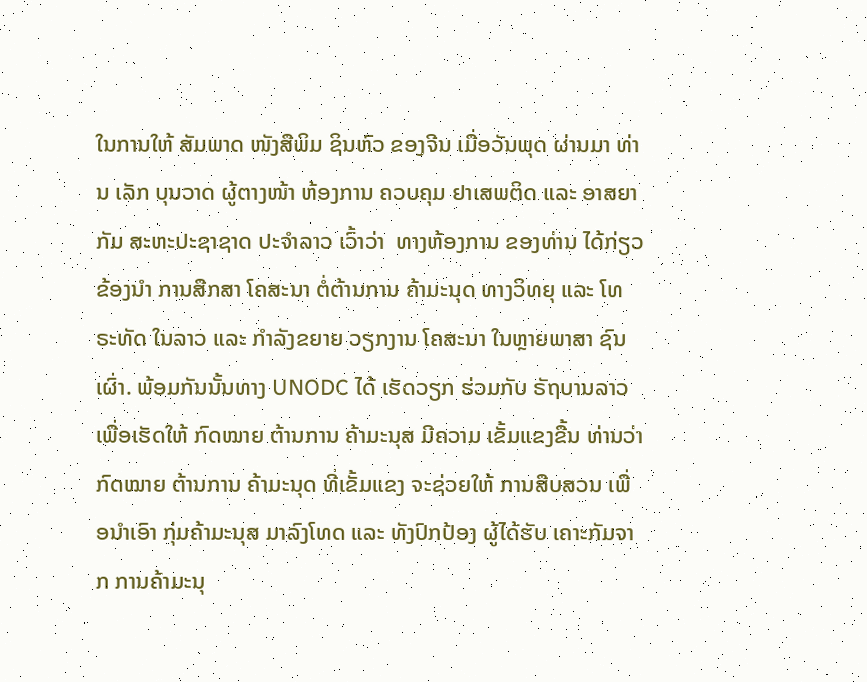ໃນການໃຫ້ ສັມພາດ ໜັງສືພິມ ຊິນຫົວ ຂອງຈີນ ເມື່ອວັນພຸດ ຜ່ານມາ ທ່ານ ເລັກ ບຸນວາດ ຜູ້ຕາງໜ້າ ຫ້ອງການ ຄວບຄຸມ ຢາເສພຕິດ ແລະ ອາສຍາກັມ ສະຫະປະຊາຊາດ ປະຈໍາລາວ ເວົ້າວ່າ  ທາງຫ້ອງການ ຂອງທ່ານ ໄດ້ກ່ຽວຂ້ອງນໍາ ການສືກສາ ໂຄສະນາ ຕໍ່ຕ້ານການ ຄ້າມະນຸດ ທາງວິທຍຸ ແລະ ໂທຣະທັດ ໃນລາວ ແລະ ກໍາລັງຂຍາຍ ວຽກງານ ໂຄສະນາ ໃນຫຼາຍພາສາ ຊົນເຜົ່າ. ພ້ອມກັນນັ້ນທາງ UNODC ໄດ້ ເຮັດວຽກ ຮ່ວມກັບ ຣັຖບານລາວ ເພື່ອເຮັດໃຫ້ ກົດໝາຍ ຕ້ານການ ຄ້າມະນຸສ ມີຄວາມ ເຂັ້ມແຂງຂື້ນ ທ່ານວ່າ ກົດໝາຍ ຕ້ານການ ຄ້າມະນຸດ ທີ່ເຂັ້ມແຂງ ຈະຊ່ວຍໃຫ້ ການສືບສວນ ເພື່ອນໍາເອົາ ກຸ່ມຄ້າມະນຸສ ມາລົງໂທດ ແລະ ທັງປົກປ້ອງ ຜູ້ໄດ້ຮັບ ເຄາະກັມຈາກ ການຄ້າມະນຸ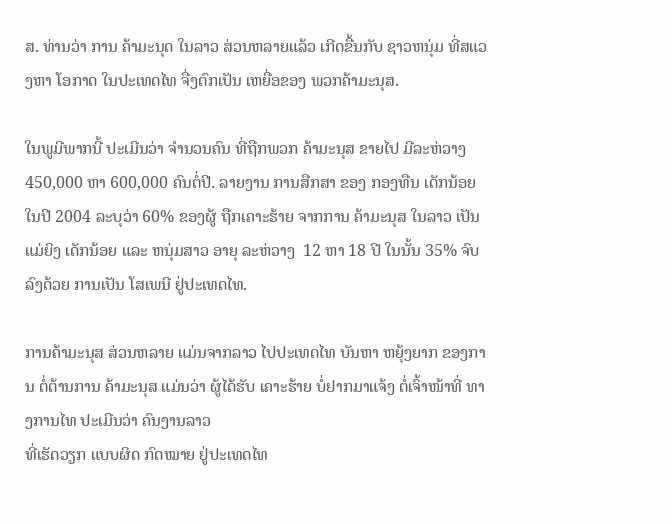ສ. ທ່ານວ່າ ການ ຄ້າມະນຸດ ໃນລາວ ສ່ວນຫລາຍແລ້ວ ເກີດຂື້ນກັບ ຊາວຫນຸ່ມ ທີ່ສແວງຫາ ໂອກາດ ໃນປະເທດໄທ ຈື່ງຕົກເປັນ ເຫຍື່ອຂອງ ພວກຄ້າມະນຸສ.

ໃນພູມີພາກນີ້ ປະເມີນວ່າ ຈໍານວນຄົນ ທີ່ຖືກພວກ ຄ້າມະນຸສ ຂາຍໄປ ມີລະຫ່ວາງ 450,000 ຫາ 600,000 ຄົນຕໍ່ປີ. ລາຍງານ ການສືກສາ ຂອງ ກອງທືນ ເດັກນ້ອຍ ໃນປີ 2004 ລະບຸວ່າ 60% ຂອງຜູ້ ຖືກເຄາະຮ້າຍ ຈາກການ ຄ້າມະນຸສ ໃນລາວ ເປັນແມ່ຍິງ ເດັກນ້ອຍ ແລະ ຫນຸ່ມສາວ ອາຍຸ ລະຫ່ວາງ  12 ຫາ 18 ປີ ໃນນັ້ນ 35% ຈົບລົງດ້ວຍ ການເປັນ ໂສເພນີ ຢູ່ປະເທດໄທ.

ການຄ້າມະນຸສ ສ່ວນຫລາຍ ແມ່ນຈາກລາວ ໄປປະເທດໄທ ບັນຫາ ຫຍຸ້ງຍາກ ຂອງການ ຕໍ່ຕ້ານການ ຄ້າມະນຸສ ແມ່ນວ່າ ຜູ້ໄດ້ຮັບ ເຄາະຮ້າຍ ບໍ່ຢາກມາແຈ້ງ ຕໍ່ເຈົ້າໜ້າທີ່ ທາງການໄທ ປະເມີນວ່າ ຄົນງານລາວ
ທີ່ເຮັດວຽກ ແບບຜິດ ກົດໝາຍ ຢູ່ປະເທດໄທ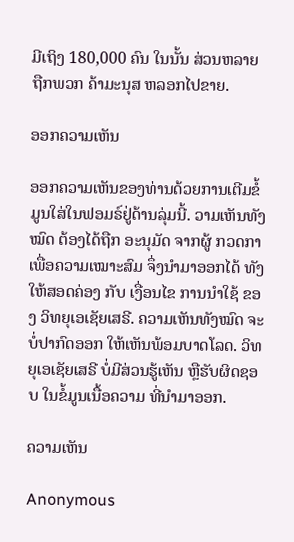ມີເຖິງ 180,000 ຄົນ ໃນນັ້ນ ສ່ວນຫລາຍ ຖືກພວກ ຄ້າມະນຸສ ຫລອກໄປຂາຍ.

ອອກຄວາມເຫັນ

ອອກຄວາມເຫັນຂອງທ່ານດ້ວຍການເຕີມຂໍ້ມູນໃສ່ໃນຟອມຣ໌ຢູ່ດ້ານລຸ່ມນີ້. ວາມເຫັນທັງໝົດ ຕ້ອງໄດ້ຖືກ ອະນຸມັດ ຈາກຜູ້ ກວດກາ ເພື່ອຄວາມເໝາະສົມ ຈຶ່ງນໍາມາອອກໄດ້ ທັງໃຫ້ສອດຄ່ອງ ກັບ ເງື່ອນໄຂ ການນຳໃຊ້ ຂອງ ວິທຍຸເອເຊັຍເສຣີ. ຄວາມເຫັນທັງໝົດ ຈະບໍ່ປາກົດອອກ ໃຫ້ເຫັນພ້ອມບາດໂລດ. ວິທຍຸເອເຊັຍເສຣີ ບໍ່ມີສ່ວນຮູ້ເຫັນ ຫຼືຮັບຜິດຊອບ ໃນຂໍ້ມູນເນື້ອຄວາມ ທີ່ນໍາມາອອກ.

ຄວາມເຫັນ

Anonymous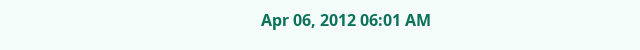Apr 06, 2012 06:01 AM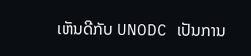ເຫັນດີກັບ UNODC ເປັນການ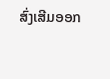ສົ່ງເສີມອອກ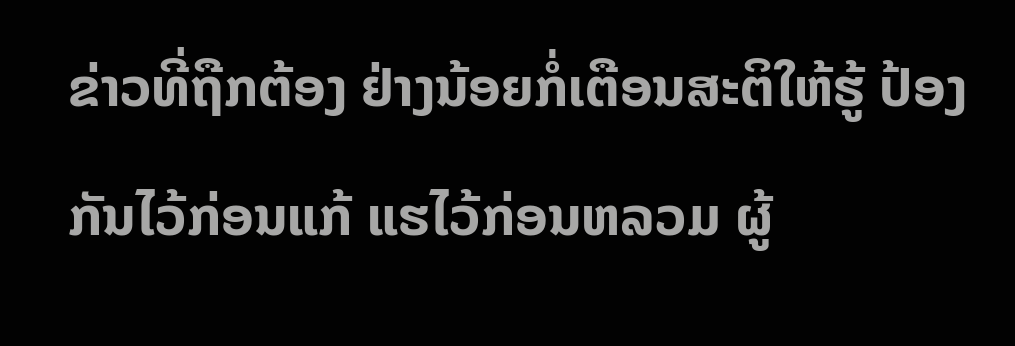ຂ່າວທີ່ຖືກຕ້ອງ ຢ່າງນ້ອຍກໍ່ເຕືອນສະຕິໃຫ້ຮູ້ ປ້ອງກັນໄວ້ກ່ອນແກ້ ແຮໄວ້ກ່ອນຫລວມ ຜູ້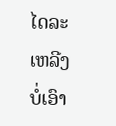ໄດລະເຫລີງບໍ່ເອົາ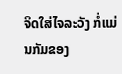ຈິດໃສ່ໄຈລະວັງ ກໍ່ແມ່ນກັມຂອງ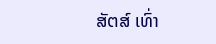ສັຕສ໌ ເທົ່າ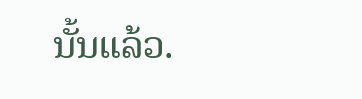ນັ້ນແລ້ວ.